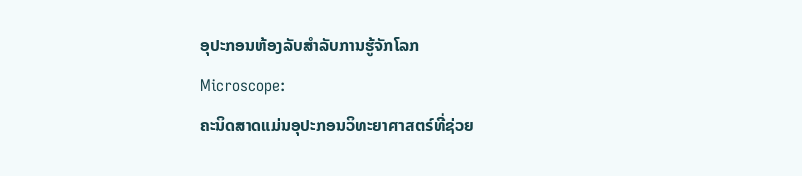ອຸປະກອນຫ້ອງລັບສຳລັບການຮູ້ຈັກໂລກ
Microscope:
ຄະນິດສາດແມ່ນອຸປະກອນວິທະຍາศาสตร์ທີ່ຊ່ວຍ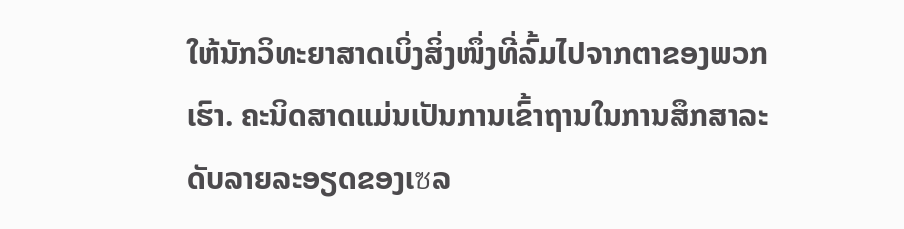ໃຫ້ນັກວິທະຍາສາດເບິ່ງສິ່ງໜຶ່ງທີ່ລົ້ມໄປຈາກຕາຂອງພວກເຮົາ. ຄະນິດສາດແມ່ນເປັນການເຂົ້າຖານໃນການສຶກສາລະດັບລາຍລະອຽດຂອງເซລ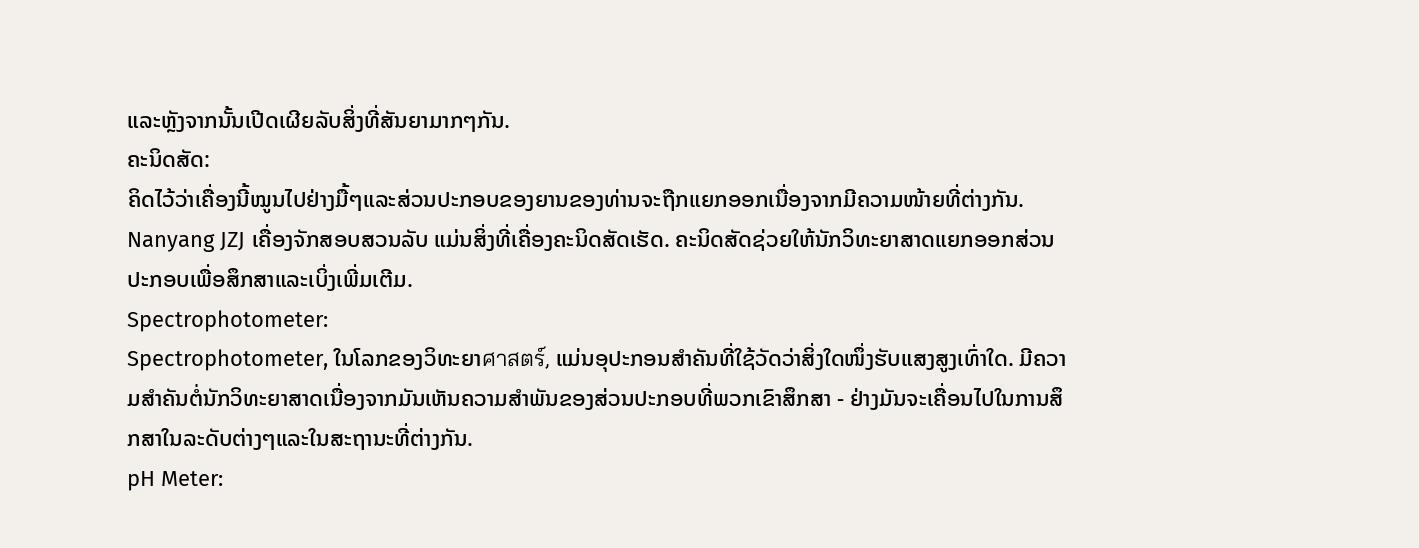ແລະຫຼັງຈາກນັ້ນເປີດເຜີຍລັບສິ່ງທີ່ສັນຍາມາກໆກັນ.
ຄະນິດສັດ:
ຄິດໄວ້ວ່າເຄື່ອງນີ້ໝູນໄປຢ່າງມື້ໆແລະສ່ວນປະກອບຂອງຍານຂອງທ່ານຈະຖືກແຍກອອກເນື່ອງຈາກມີຄວາມໜ້າຍທີ່ຕ່າງກັນ. Nanyang JZJ ເຄື່ອງຈັກສອບສວນລັບ ແມ່ນສິ່ງທີ່ເຄື່ອງຄະນິດສັດເຮັດ. ຄະນິດສັດຊ່ວຍໃຫ້ນັກວິທະຍາສາດແຍກອອກສ່ວນປະກອບເພື່ອສຶກສາແລະເບິ່ງເພີ່ມເຕີມ.
Spectrophotometer:
Spectrophotometer, ໃນໂລກຂອງວິທະຍາศาสตร์, ແມ່ນອຸປະກອນສຳຄັນທີ່ໃຊ້ວັດວ່າສິ່ງໃດໜຶ່ງຮັບແສງສູງເທົ່າໃດ. ມີຄວາມສຳຄັນຕໍ່ນັກວິທະຍາສາດເນື່ອງຈາກມັນເຫັນຄວາມສຳພັນຂອງສ່ວນປະກອບທີ່ພວກເຂົາສຶກສາ - ຢ່າງມັນຈະເຄື່ອນໄປໃນການສຶກສາໃນລະດັບຕ່າງໆແລະໃນສະຖານະທີ່ຕ່າງກັນ.
pH Meter: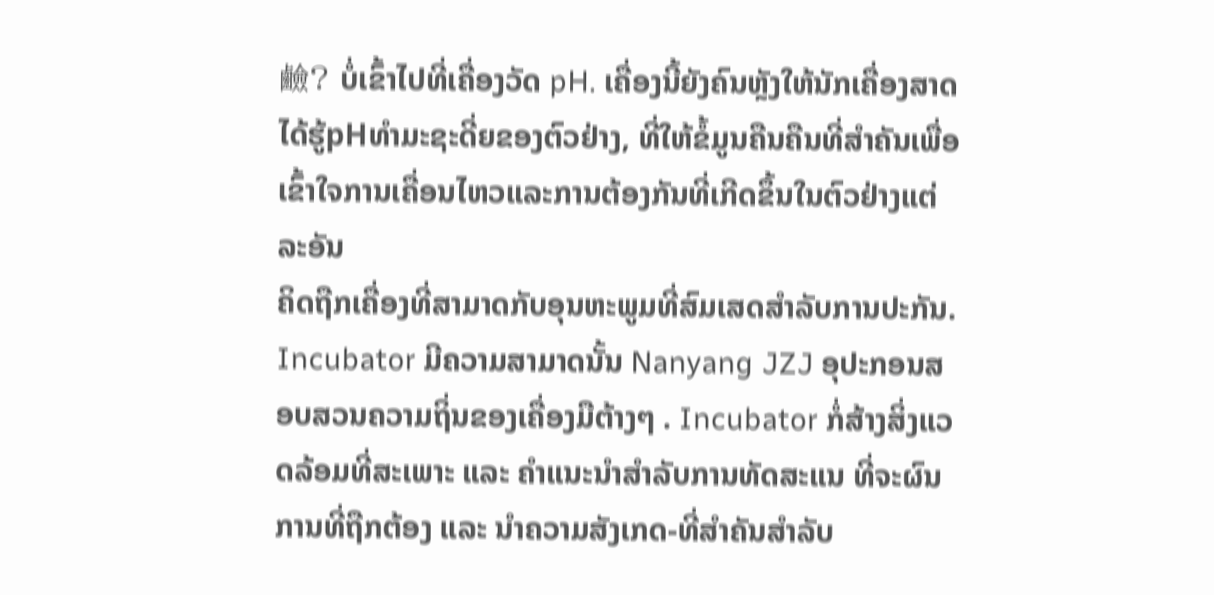鹼? ບໍ່ເຂົ້າໄປທີ່ເຄື່ອງວັດ pH. ເຄື່ອງນີ້ຍັງຄົນຫຼັງໃຫ້ນັກເຄື່ອງສາດໄດ້ຮູ້pHທຳມະຊະດີ່ຍຂອງຕົວຢ່າງ, ທີ່ໃຫ້ຂໍ້ມູນຄືນຄືນທີ່ສຳຄັນເພື່ອເຂົ້າໃຈການເຄື່ອນໄຫວແລະການຕ້ອງກັນທີ່ເກີດຂຶ້ນໃນຕົວຢ່າງແຕ່ລະອັນ
ຄິດຖືກເຄື່ອງທີ່ສາມາດກັບອຸນຫະພູມທີ່ສົມເສດສຳລັບການປະກັນ. Incubator ມີຄວາມສາມາດນັ້ນ Nanyang JZJ ອຸປະກອນສອບສວນຄວາມຖິ່ນຂອງເຄື່ອງມືຕ້າງໆ . Incubator ກໍ່ສ້າງສິ່ງແວດລ້ອມທີ່ສະເພາະ ແລະ ຄຳແນະນຳສຳລັບການທັດສະແນ ທີ່ຈະຜົນການທີ່ຖືກຕ້ອງ ແລະ ນຳຄວາມສັງເກດ-ທີ່ສຳຄັນສຳລັບ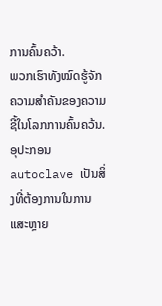ການຄົ້ນຄວ້າ.
ພວກເຮົາທັງໝົດຮູ້ຈັກຄວາມສຳຄັນຂອງຄວາມຊີ້ໃນໂລກການຄົ້ນຄວ້ນ. ອຸປະກອນ autoclave ເປັນສິ່ງທີ່ຕ້ອງການໃນການແສະຫຼາຍ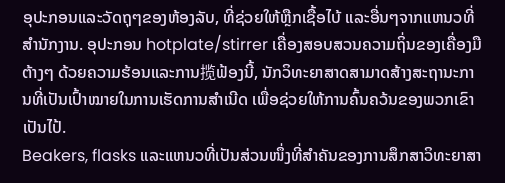ອຸປະກອນແລະວັດຖຸໆຂອງຫ້ອງລັບ, ທີ່ຊ່ວຍໃຫ້ຫຼືກເຊື້ອໄບ້ ແລະອື່ນໆຈາກແຫນວທີ່ສຳນັກງານ. ອຸປະກອນ hotplate/stirrer ເຄື່ອງສອບສວນຄວາມຖິ່ນຂອງເຄື່ອງມືຕ້າງໆ ດ້ວຍຄວາມຮ້ອນແລະການ揽ຟ້ອງນີ້, ນັກວິທະຍາສາດສາມາດສ້າງສະຖານະການທີ່ເປັນເປົ້າໝາຍໃນການເຮັດການສຳເນີດ ເພື່ອຊ່ວຍໃຫ້ການຄົ້ນຄວ້ນຂອງພວກເຂົາເປັນໄປ້.
Beakers, flasks ແລະແຫນວທີ່ເປັນສ່ວນໜຶ່ງທີ່ສຳຄັນຂອງການສຶກສາວິທະຍາສາ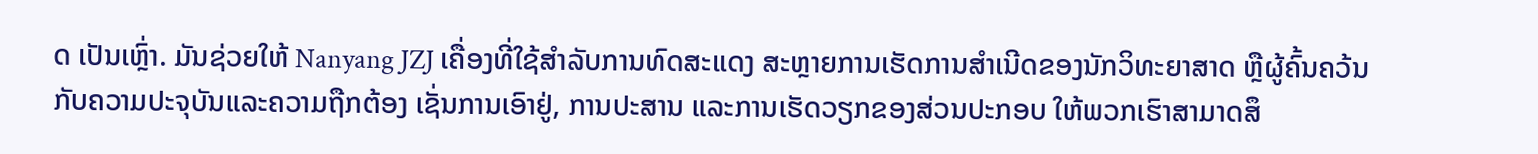ດ ເປັນເຫຼົ່າ. ມັນຊ່ວຍໃຫ້ Nanyang JZJ ເຄື່ອງທີ່ໃຊ້ສຳລັບການທົດສະແດງ ສະຫຼາຍການເຮັດການສຳເນີດຂອງນັກວິທະຍາສາດ ຫຼືຜູ້ຄົ້ນຄວ້ນ ກັບຄວາມປະຈຸບັນແລະຄວາມຖືກຕ້ອງ ເຊັ່ນການເອົາຢູ່, ການປະສານ ແລະການເຮັດວຽກຂອງສ່ວນປະກອບ ໃຫ້ພວກເຮົາສາມາດສຶ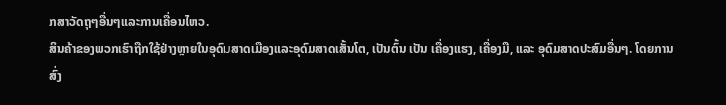ກສາວັດຖຸໆອື່ນໆແລະການເຄື່ອນໄຫວ.
ສິນຄ້າຂອງພວກເຮົາຖືກໃຊ້ຢ່າງຫຼາຍໃນອຸດົมສາດເມືອງແລະອຸດົມສາດເສັ້ນໂຕ, ເປັນຕົ້ນ ເປັນ ເຄື່ອງແຮງ, ເຄື່ອງມື, ແລະ ອຸດົມສາດປະສົມອື່ນໆ. ໂດຍການສົ່ງ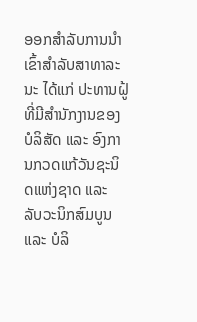ອອກສຳລັບການນຳເຂົ້າສຳລັບສາທາລະນະ ໄດ້ແກ່ ປະທານຝູ້ທີ່ມີສຳນັກງານຂອງບໍລິສັດ ແລະ ອົງການກວດແກ້ວັນຊະນິດແຫ່ງຊາດ ແລະ ລັບວະນິກສົມບູນ ແລະ ບໍລິ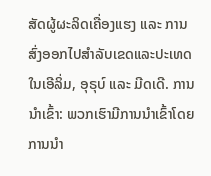ສັດຜູ້ຜະລິດເຄື່ອງແຮງ ແລະ ການສົ່ງອອກໄປສຳລັບເຂດແລະປະເທດໃນເອີລິ່ມ, ອຸຣຸບ໌ ແລະ ມີດເດີ. ການນຳເຂົ້າ: ພວກເຮົາມີການນຳເຂົ້າໂດຍການນຳ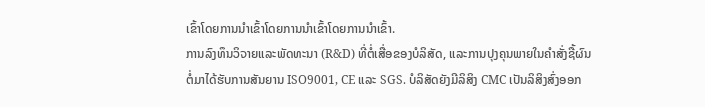ເຂົ້າໂດຍການນຳເຂົ້າໂດຍການນຳເຂົ້າໂດຍການນຳເຂົ້າ.
ການລົງທຶນວິจາຍແລະພັດທະນາ (R&D) ທີ່ຕໍ່ເສື່ອຂອງບໍລິສັດ, ແລະການປຸງຄຸນພາຍໃນຄຳສັ່ງຊື້ຜົນຕໍ່ມາໄດ້ຮັບການສັນຍານ ISO9001, CE ແລະ SGS. ບໍລິສັດຍັງມີລິສິງ CMC ເປັນລິສິງສົ່ງອອກ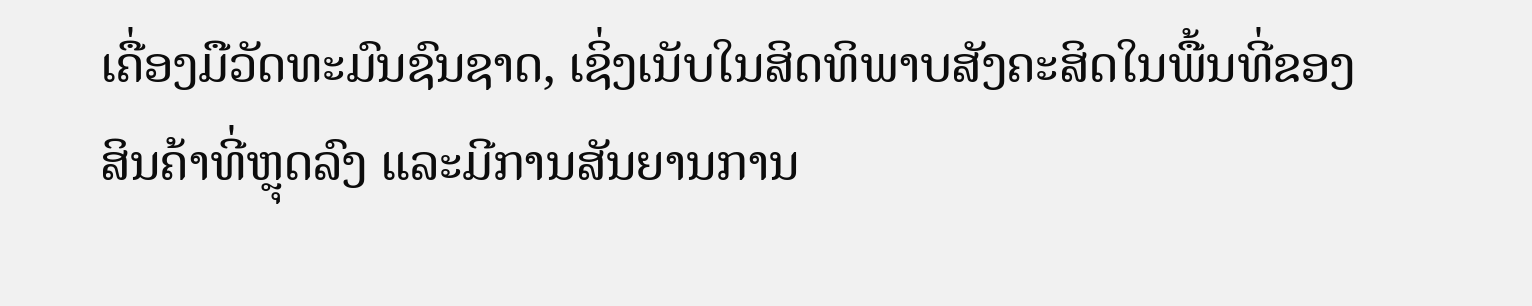ເຄື່ອງມືວັດທະມົນຊົນຊາດ, ເຊິ່ງເນັບໃນສິດທິພາບສັງຄະສິດໃນພື້ນທີ່ຂອງສິນຄ້າທີ່ຫຼຸດລົງ ແລະມີການສັນຍານການ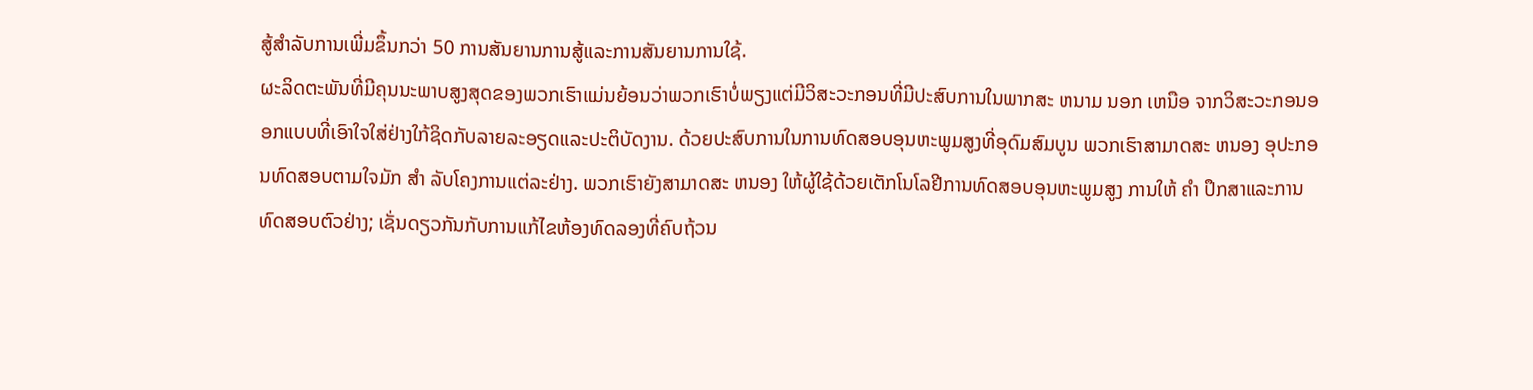ສູ້ສຳລັບການເພີ່ມຂຶ້ນກວ່າ 50 ການສັນຍານການສູ້ແລະການສັນຍານການໃຊ້.
ຜະລິດຕະພັນທີ່ມີຄຸນນະພາບສູງສຸດຂອງພວກເຮົາແມ່ນຍ້ອນວ່າພວກເຮົາບໍ່ພຽງແຕ່ມີວິສະວະກອນທີ່ມີປະສົບການໃນພາກສະ ຫນາມ ນອກ ເຫນືອ ຈາກວິສະວະກອນອອກແບບທີ່ເອົາໃຈໃສ່ຢ່າງໃກ້ຊິດກັບລາຍລະອຽດແລະປະຕິບັດງານ. ດ້ວຍປະສົບການໃນການທົດສອບອຸນຫະພູມສູງທີ່ອຸດົມສົມບູນ ພວກເຮົາສາມາດສະ ຫນອງ ອຸປະກອນທົດສອບຕາມໃຈມັກ ສໍາ ລັບໂຄງການແຕ່ລະຢ່າງ. ພວກເຮົາຍັງສາມາດສະ ຫນອງ ໃຫ້ຜູ້ໃຊ້ດ້ວຍເຕັກໂນໂລຢີການທົດສອບອຸນຫະພູມສູງ ການໃຫ້ ຄໍາ ປຶກສາແລະການທົດສອບຕົວຢ່າງ; ເຊັ່ນດຽວກັນກັບການແກ້ໄຂຫ້ອງທົດລອງທີ່ຄົບຖ້ວນ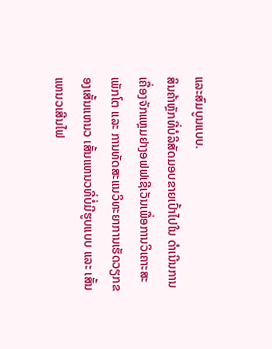ແລະສົມບູນແບບ.
ສິນຄ້າຫຼັກທີ່ບໍລິສັດມອບຂາຍເປົ້າໄປໃນ ດຳເນີນການເຄື່ອງຈັກແຫຼມຢາງອຟຟເຊີເວັນເພື່ອການວິເຄາະສະເພັກໂຕ ແລະ ການທັດສະແນວິທະຍາການເຮັດວຽກຂອງເສັ້ນແຫນວ ເສັ້ນແຫນວທີ່ບໍ່ມີຮູບແບບ ແລະ ເສັ້ນແຫນວເສີນໄຟ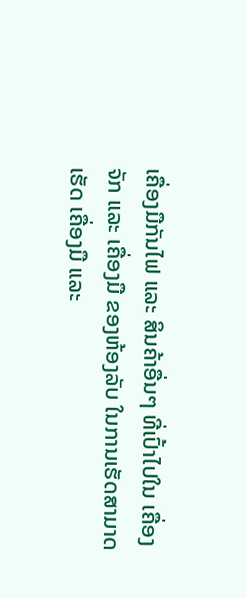ເຄື່ອງມືກັນໄຟ ແລະ ສິນຄ້າອື່ນໆ ທີ່ເປົ້າໄປໃນ ເຄື່ອງຈັກ ແລະ ເຄື່ອງມື ຂອງຫ້ອງລັບ ໃນການເຮັດສາມາດເຮັດ ເຄື່ອງມື ແລະ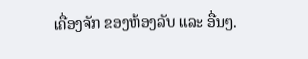ເຄື່ອງຈັກ ຂອງຫ້ອງລັບ ແລະ ອື່ນໆ.